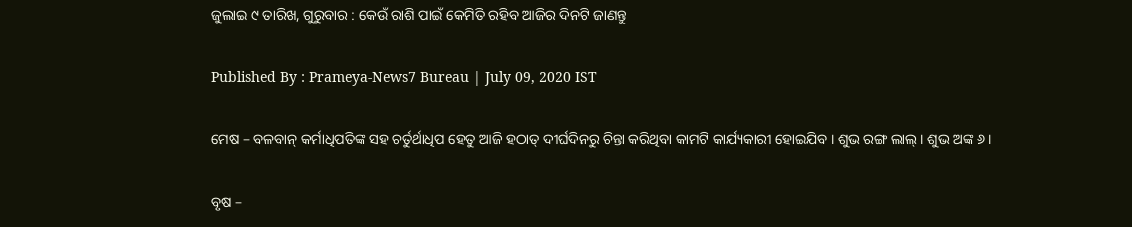ଜୁଲାଇ ୯ ତାରିଖ, ଗୁରୁବାର : କେଉଁ ରାଶି ପାଇଁ କେମିତି ରହିବ ଆଜିର ଦିନଟି ଜାଣନ୍ତୁ

Published By : Prameya-News7 Bureau | July 09, 2020 IST

ମେଷ – ବଳବାନ୍ କର୍ମାଧିପତିଙ୍କ ସହ ଚର୍ତୁର୍ଥାଧିପ ହେତୁ ଆଜି ହଠାତ୍ ଦୀର୍ଘଦିନରୁ ଚିନ୍ତା କରିଥିବା କାମଟି କାର୍ଯ୍ୟକାରୀ ହୋଇଯିବ । ଶୁଭ ରଙ୍ଗ ଲାଲ୍ । ଶୁଭ ଅଙ୍କ ୬ ।

ବୃଷ –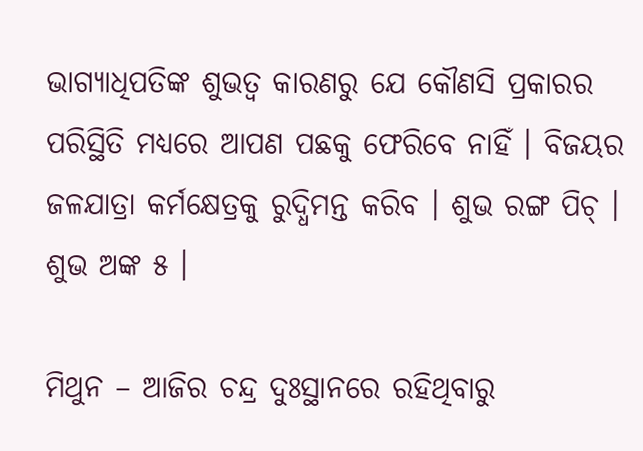ଭାଗ୍ୟାଧିପତିଙ୍କ ଶୁଭତ୍ୱ କାରଣରୁ ଯେ କୌଣସି ପ୍ରକାରର ପରିସ୍ଥିତି ମଧ୍ୟରେ ଆପଣ ପଛକୁ ଫେରିବେ ନାହିଁ । ବିଜୟର ଜଳଯାତ୍ରା କର୍ମକ୍ଷେତ୍ରକୁ ରୁଦ୍ଧିମନ୍ତ କରିବ । ଶୁଭ ରଙ୍ଗ ପିଚ୍ । ଶୁଭ ଅଙ୍କ ୫ ।

ମିଥୁନ – ଆଜିର ଚନ୍ଦ୍ର ଦୁଃସ୍ଥାନରେ ରହିଥିବାରୁ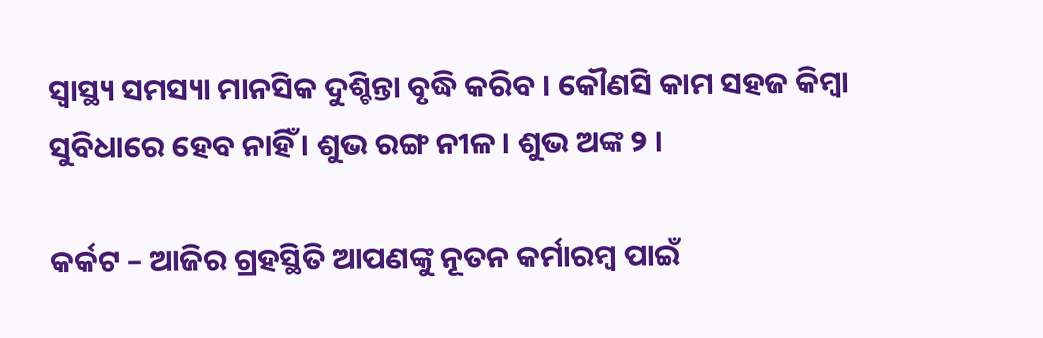ସ୍ୱାସ୍ଥ୍ୟ ସମସ୍ୟା ମାନସିକ ଦୁଶ୍ଚିନ୍ତା ବୃଦ୍ଧି କରିବ । କୌଣସି କାମ ସହଜ କିମ୍ବା ସୁବିଧାରେ ହେବ ନାହିଁ । ଶୁଭ ରଙ୍ଗ ନୀଳ । ଶୁଭ ଅଙ୍କ ୨ ।

କର୍କଟ – ଆଜିର ଗ୍ରହସ୍ଥିତି ଆପଣଙ୍କୁ ନୂତନ କର୍ମାରମ୍ବ ପାଇଁ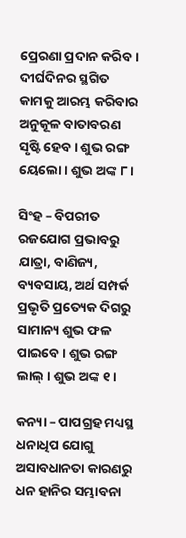ପ୍ରେରଣା ପ୍ରଦାନ କରିବ । ଦୀର୍ଘଦିନର ସ୍ଥଗିତ କାମକୁ ଆରମ୍ଭ କରିବାର ଅନୁକୂଳ ବାତାବରଣ ସୃଷ୍ଟି ହେବ । ଶୁଭ ରଙ୍ଗ ୟେଲୋ । ଶୁଭ ଅଙ୍କ ୮ ।

ସିଂହ – ବିପରୀତ ରଜଯୋଗ ପ୍ରଭାବରୁ ଯାତ୍ରା, ବାଣିଜ୍ୟ, ବ୍ୟବସାୟ, ଅର୍ଥ ସମ୍ପର୍କ ପ୍ରଭୃତି ପ୍ରତ୍ୟେକ ଦିଗରୁ ସାମାନ୍ୟ ଶୁଭ ଫଳ ପାଇବେ । ଶୁଭ ରଙ୍ଗ ଲାଲ୍ । ଶୁଭ ଅଙ୍କ ୧ ।

କନ୍ୟା – ପାପଗ୍ରହ ମଧ୍ୟସ୍ଥ ଧନାଧିପ ଯୋଗୁ ଅସାବଧାନତା କାରଣରୁ ଧନ ହାନିର ସମ୍ଭାବନା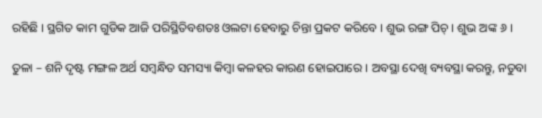ରହିଛି । ସ୍ଥଗିତ କାମ ଗୁଡିକ ଆଜି ପରିସ୍ଥିତିବଶତଃ ଓଲଟା ହେବାରୁ ଚିନ୍ତା ପ୍ରକଟ କରିବେ । ଶୁଭ ରଙ୍ଗ ପିଚ୍ । ଶୁଭ ଅଙ୍କ ୬ ।

ତୁଳା – ଶନି ଦୃଷ୍ଟ ମଙ୍ଗଳ ଅର୍ଥ ସମ୍ବନ୍ଧିତ ସମସ୍ୟା କିମ୍ବା କଳହର କାରଣ ହୋଇପାରେ । ଅବସ୍ଥା ଦେଖି ବ୍ୟବସ୍ଥା କରନ୍ତୁ, ନତୁବା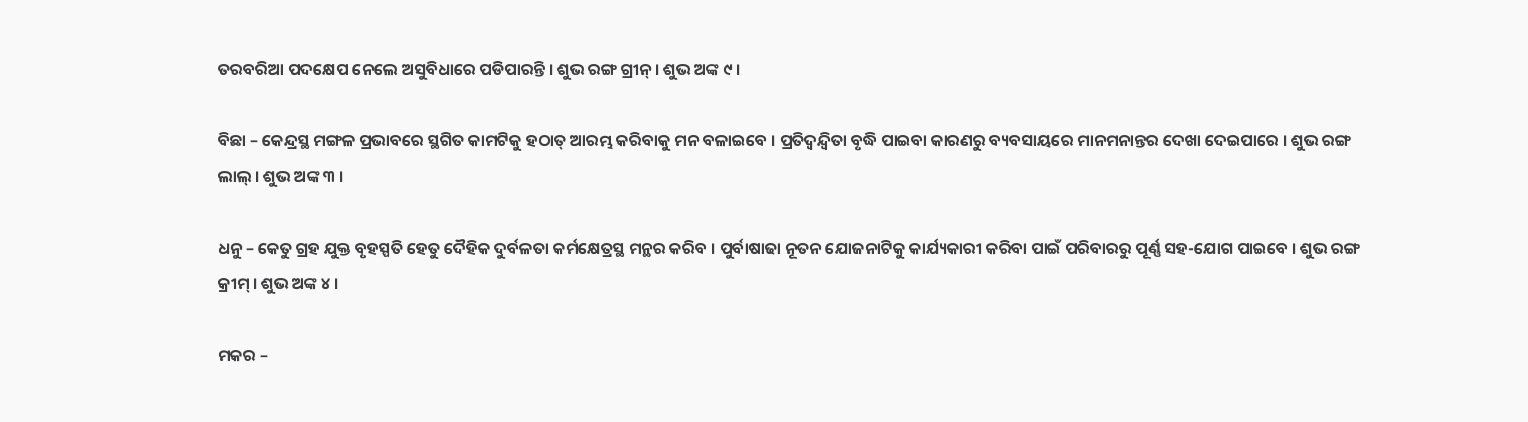ତରବରିଆ ପଦକ୍ଷେପ ନେଲେ ଅସୁବିଧାରେ ପଡିପାରନ୍ତି । ଶୁଭ ରଙ୍ଗ ଗ୍ରୀନ୍ । ଶୁଭ ଅଙ୍କ ୯ ।

ବିଛା – କେନ୍ଦ୍ରସ୍ଥ ମଙ୍ଗଳ ପ୍ରଭାବରେ ସ୍ଥଗିତ କାମଟିକୁ ହଠାତ୍ ଆରମ୍ଭ କରିବାକୁ ମନ ବଳାଇବେ । ପ୍ରତିଦ୍ୱନ୍ଦ୍ୱିତା ବୃଦ୍ଧି ପାଇବା କାରଣରୁ ବ୍ୟବସାୟରେ ମାନମନାନ୍ତର ଦେଖା ଦେଇପାରେ । ଶୁଭ ରଙ୍ଗ ଲାଲ୍ । ଶୁଭ ଅଙ୍କ ୩ ।

ଧନୁ – କେତୁ ଗ୍ରହ ଯୁକ୍ତ ବୃହସ୍ପତି ହେତୁ ଦୈହିକ ଦୁର୍ବଳତା କର୍ମକ୍ଷେତ୍ରସ୍ଥ ମନ୍ଥର କରିବ । ପୁର୍ବାଷାଢା ନୂତନ ଯୋଜନାଟିକୁ କାର୍ଯ୍ୟକାରୀ କରିବା ପାଇଁ ପରିବାରରୁ ପୂର୍ଣ୍ଣ ସହ-ଯୋଗ ପାଇବେ । ଶୁଭ ରଙ୍ଗ କ୍ରୀମ୍ । ଶୁଭ ଅଙ୍କ ୪ ।

ମକର –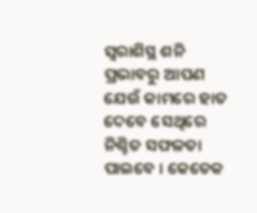ସ୍ୱରାଶିସ୍ଥ ଶନି ପ୍ରଭାବରୁ ଆପଣ ଯେଉଁ କାମରେ ହାତ ଦେବେ ସେଥିରେ ନିଶ୍ଚିତ ସଫଳତା ପାଇବେ । କେତେକ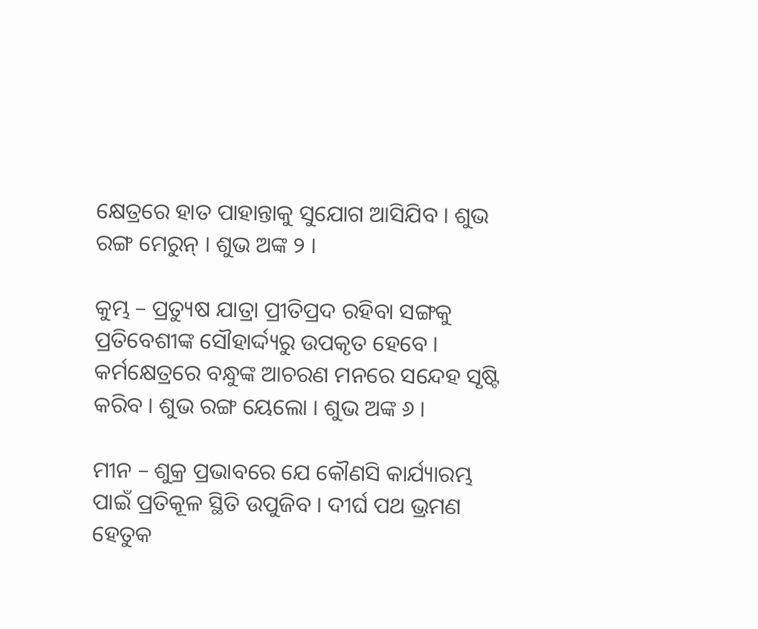କ୍ଷେତ୍ରରେ ହାତ ପାହାନ୍ତାକୁ ସୁଯୋଗ ଆସିଯିବ । ଶୁଭ ରଙ୍ଗ ମେରୁନ୍ । ଶୁଭ ଅଙ୍କ ୨ ।

କୁମ୍ଭ – ପ୍ରତ୍ୟୁଷ ଯାତ୍ରା ପ୍ରୀତିପ୍ରଦ ରହିବା ସଙ୍ଗକୁ ପ୍ରତିବେଶୀଙ୍କ ସୌହାର୍ଦ୍ଦ୍ୟରୁ ଉପକୃତ ହେବେ । କର୍ମକ୍ଷେତ୍ରରେ ବନ୍ଧୁଙ୍କ ଆଚରଣ ମନରେ ସନ୍ଦେହ ସୃଷ୍ଟି କରିବ । ଶୁଭ ରଙ୍ଗ ୟେଲୋ । ଶୁଭ ଅଙ୍କ ୬ ।

ମୀନ – ଶୁକ୍ର ପ୍ରଭାବରେ ଯେ କୌଣସି କାର୍ଯ୍ୟାରମ୍ଭ ପାଇଁ ପ୍ରତିକୂଳ ସ୍ଥିତି ଉପୁଜିବ । ଦୀର୍ଘ ପଥ ଭ୍ରମଣ ହେତୁକ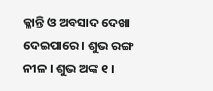କ୍ଳାନ୍ତି ଓ ଅବସାଦ ଦେଖା ଦେଇପାରେ । ଶୁଭ ରଙ୍ଗ ନୀଳ । ଶୁଭ ଅଙ୍କ ୧ ।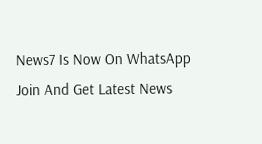News7 Is Now On WhatsApp Join And Get Latest News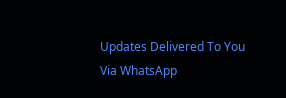Updates Delivered To You Via WhatsApp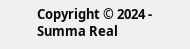Copyright © 2024 - Summa Real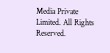Media Private Limited. All Rights Reserved.